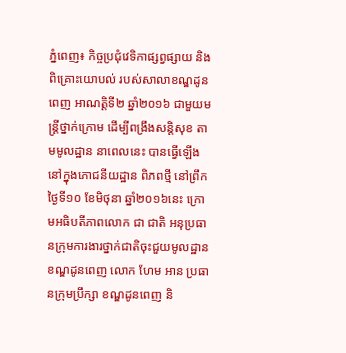ភ្នំពេញ៖ កិច្ចប្រជុំវេទិកាផ្សព្វផ្សាយ និងពិគ្រោះយោបល់ របស់សាលាខណ្ឌដូនពេញ អាណត្តិទី២ ឆ្នាំ២០១៦ ជាមួយមន្រ្តីថ្នាក់ក្រោម ដើម្បីពង្រឹងសន្តិសុខ តាមមូលដ្ឋាន នាពេលនេះ បានធ្វើឡើង នៅក្នុងភោជនីយដ្ឋាន ពិភពថ្មី នៅព្រឹកថ្ងៃទី១០ ខែមិថុនា ឆ្នាំ២០១៦នេះ ក្រោមអធិបតីភាពលោក ជា ជាតិ អនុប្រធានក្រុមការងារថ្នាក់ជាតិចុះជួយមូលដ្ឋានខណ្ឌដូនពេញ លោក ហែម អាន ប្រធានក្រុមប្រឹក្សា ខណ្ឌដូនពេញ និ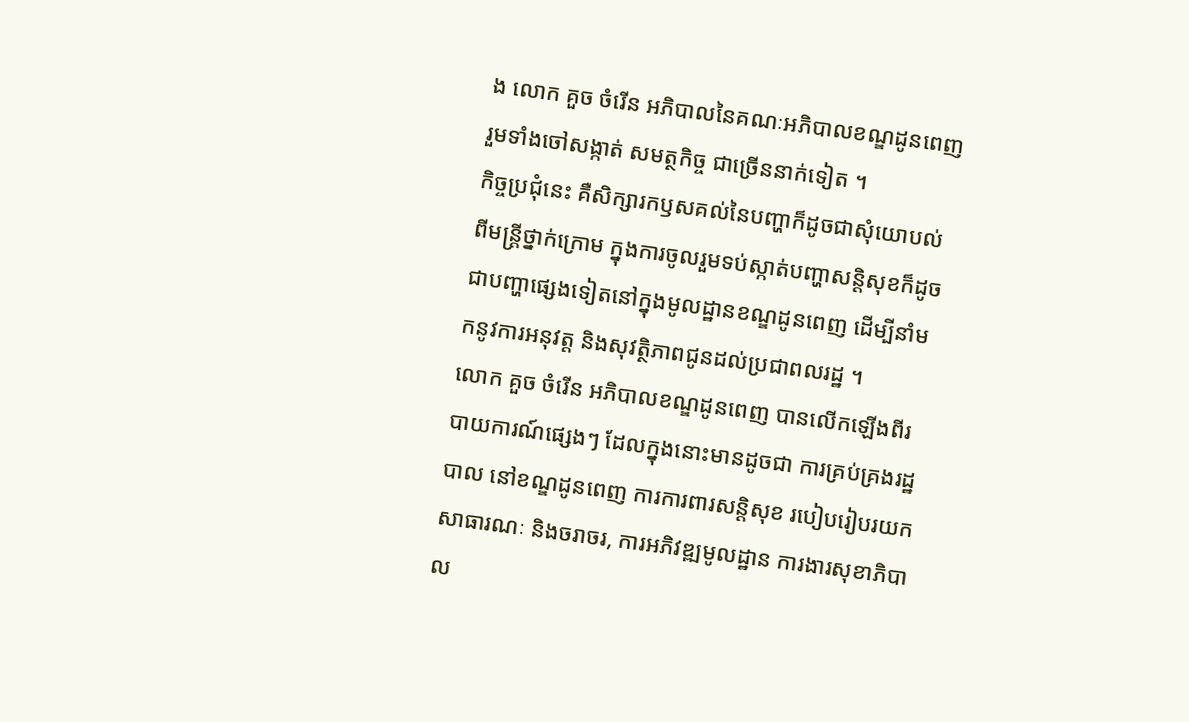ង លោក គួច ចំរើន អភិបាលនៃគណៈអភិបាលខណ្ឌដូនពេញ រួមទាំងចៅសង្កាត់ សមត្ថកិច្ច ជាច្រើននាក់ទៀត ។
កិច្ចប្រជុំនេះ គឺសិក្សារកឫសគល់នៃបញ្ហាក៏ដូចជាសុំយោបល់ពីមន្រ្តីថ្នាក់ក្រោម ក្នុងការចូលរួមទប់ស្កាត់បញ្ហាសន្តិសុខក៏ដូចជាបញ្ហាផ្សេងទៀតនៅក្នុងមូលដ្ឋានខណ្ឌដូនពេញ ដើម្បីនាំមកនូវការអនុវត្ត និងសុវត្ថិភាពជូនដល់ប្រជាពលរដ្ឋ ។
លោក គួច ចំរើន អភិបាលខណ្ឌដូនពេញ បានលើកឡើងពីរបាយការណ៍ផ្សេងៗ ដែលក្នុងនោះមានដូចជា ការគ្រប់គ្រងរដ្ឋបាល នៅខណ្ឌដូនពេញ ការការពារសន្តិសុខ របៀបរៀបរយកសាធារណៈ និងចរាចរ, ការអភិវឌ្ឍមូលដ្ឋាន ការងារសុខាភិបាល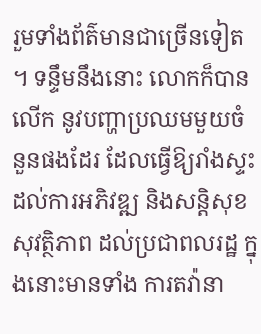រួមទាំងព័ត៌មានជាច្រើនទៀត ។ ទន្ទឹមនឹងនោះ លោកក៏បានលើក នូវបញ្ហាប្រឈមមួយចំនួនផងដែរ ដែលធ្វើឱ្យរាំងស្ទះ ដល់ការអភិវឌ្ឍ និងសន្តិសុខ សុវត្ថិភាព ដល់ប្រជាពលរដ្ឋ ក្នុងនោះមានទាំង ការតវ៉ានា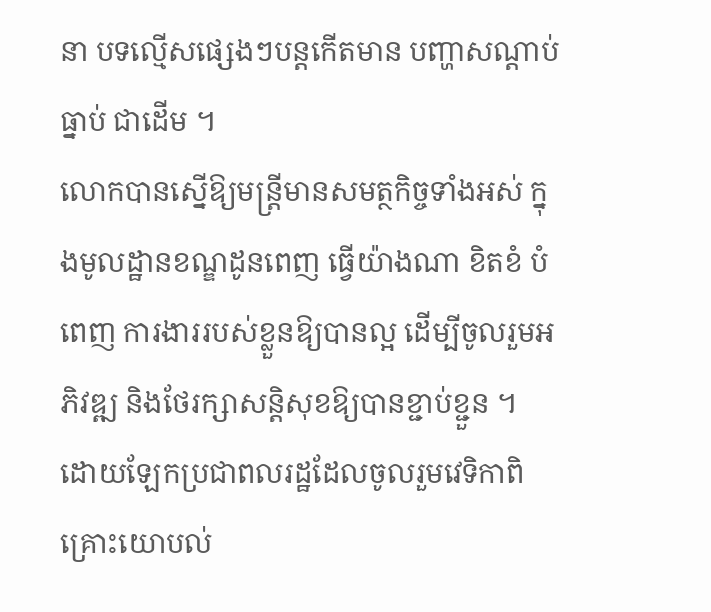នា បទល្មើសផ្សេងៗបន្តកើតមាន បញ្ហាសណ្តាប់ធ្នាប់ ជាដើម ។
លោកបានស្នើឱ្យមន្រ្តីមានសមត្ថកិច្ចទាំងអស់ ក្នុងមូលដ្ឋានខណ្ឌដូនពេញ ធ្វើយ៉ាងណា ខិតខំ បំពេញ ការងាររបស់ខ្លួនឱ្យបានល្អ ដើម្បីចូលរួមអភិវឌ្ឍ និងថែរក្សាសន្តិសុខឱ្យបានខ្ជាប់ខ្ជួន ។
ដោយឡែកប្រជាពលរដ្ឋដែលចូលរួមវេទិកាពិគ្រោះយោបល់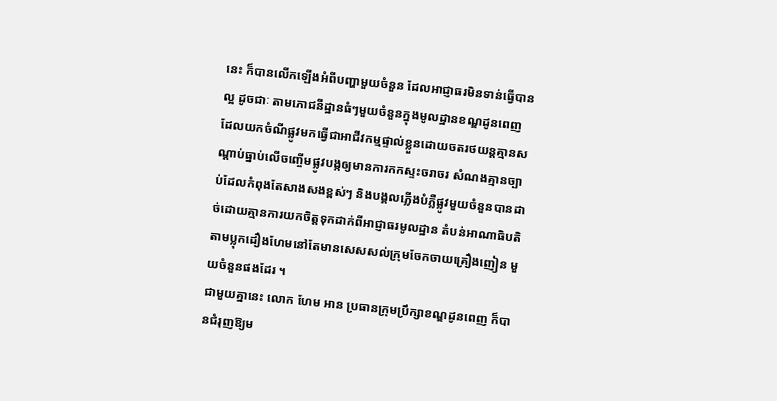នេះ ក៏បានលើកឡើងអំពីបញ្ហាមួយចំនួន ដែលអាជ្ញាធរមិនទាន់ធ្វើបានល្អ ដូចជាៈ តាមភោជនីដ្ឋានធំៗមួយចំនួនក្នុងមូលដ្ឋានខណ្ឌដូនពេញ ដែលយកចំណីផ្លូវមកធ្វើជាអាជីវកម្មផ្ទាល់ខ្លួនដោយចតរថយន្តគ្មានសណ្ដាប់ធ្នាប់លើចញ្ចើមផ្លូវបង្កឲ្យមានការកកស្ទះចរាចរ សំណងគ្មានច្បាប់ដែលកំពុងតែសាងសងខ្ពស់ៗ និងបង្គលភ្លើងបំភ្លឺផ្លូវមួយចំនួនបានដាច់ដោយគ្មានការយកចិត្តទុកដាក់ពីអាជ្ញាធរមូលដ្ឋាន តំបន់អាណាធិបតិតាមប្លុកដឿងហែមនៅតែមានសេសសល់ក្រុមចែកចាយគ្រឿងញៀន មួយចំនួនផងដែរ ។
ជាមួយគ្នានេះ លោក ហែម អាន ប្រធានក្រុមប្រឹក្សាខណ្ឌដូនពេញ ក៏បានជំរុញឱ្យម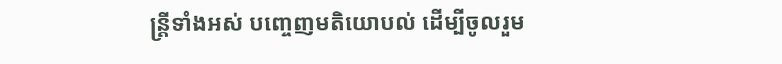ន្រ្តីទាំងអស់ បញ្ចេញមតិយោបល់ ដើម្បីចូលរួម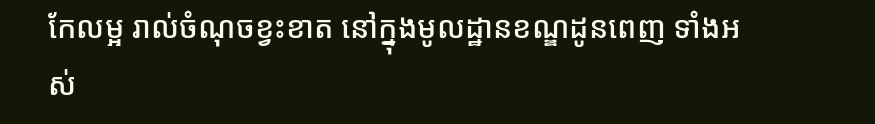កែលម្អ រាល់ចំណុចខ្វះខាត នៅក្នុងមូលដ្ឋានខណ្ឌដូនពេញ ទាំងអស់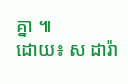គ្នា ៕
ដោយ៖ ស ដារ៉ា